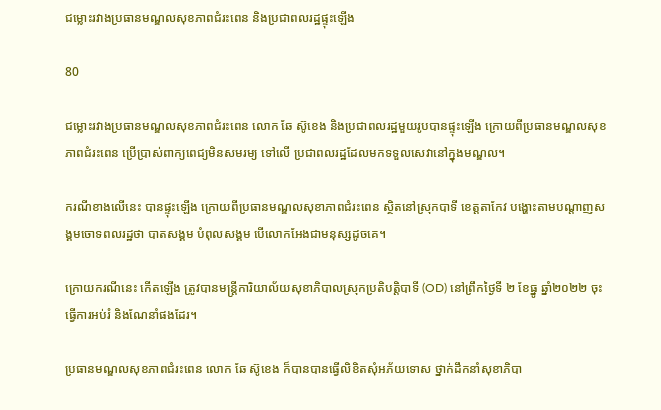ជម្លោះរវាងប្រធានមណ្ឌលសុខភាពជំរះពេន និងប្រជាពលរដ្ឋផ្ទុះឡើង

80

ជម្លោះរវាងប្រធានមណ្ឌលសុខភាពជំរះពេន លោក ឆែ ស៊ូខេង និងប្រជាពលរដ្ឋមួយរូបបានផ្ទុះឡើង ក្រោយពីប្រធានមណ្ឌលសុខភាពជំរះពេន ប្រើប្រាស់ពាក្យពេជ្យមិនសមរម្យ ទៅលើ ប្រជាពលរដ្ឋដែលមកទទួលសេវានៅក្នុងមណ្ឌល។

ករណីខាងលើនេះ បានផ្ទុះឡើង ក្រោយពីប្រធានមណ្ឌលសុខាភាពជំរះពេន ស្ថិតនៅស្រុកបាទី ខេត្តតាកែវ បង្ហោះតាមបណ្តាញសង្គមចោទពលរដ្ឋថា បាតសង្គម បំពុលសង្គម បើលោកអែងជាមនុស្សដូចគេ។

ក្រោយករណីនេះ កើតឡើង ត្រូវបានមន្រ្តីការិយាល័យសុខាភិបាលស្រុកប្រតិបត្តិបាទី (OD) នៅព្រឹកថ្ងៃទី ២ ខែធ្នូ ឆ្នាំ២០២២ ចុះធ្វើការអប់រំ និងណែនាំផងដែរ។

ប្រធានមណ្ឌលសុខភាពជំរះពេន លោក ឆែ ស៊ូខេង ក៏បានបានធ្វើលិខិតសុំអភ័យទោស ថ្នាក់ដឹកនាំសុខាភិបា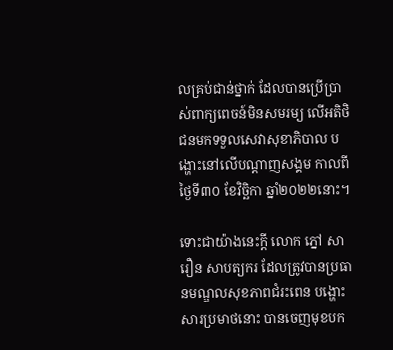លគ្រប់ជាន់ថ្នាក់ ដែលបានប្រើប្រាស់ពាក្យពេចន៍មិនសមរម្យ លើអតិថិជនមកទទួលសេវាសុខាភិបាល បង្ហោះនៅលើបណ្ដាញសង្គម កាលពីថ្ងៃទី៣០ ខែវិច្ឆិកា ឆ្នាំ២០២២នោះ។

ទោះជាយ៉ាងនេះក្តី លោក ភ្នៅ សារឿន សាបត្យករ ដែលត្រូវបានប្រធានមណ្ឌលសុខភាពជំរះពេន បង្ហោះសារប្រមាថនោះ បានចេញមុខបក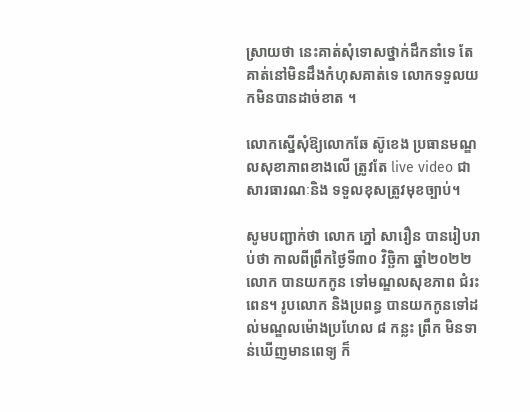ស្រាយថា នេះគាត់សុំទោសថ្នាក់ដឹកនាំទេ តែគាត់នៅមិនដឹងកំហុសគាត់ទេ លោកទទួលយកមិនបានដាច់ខាត ។

លោកស្នើសុំឱ្យលោកឆែ ស៊ូខេង ប្រធានមណ្ឌលសុខាភាពខាងលើ ត្រូវតែ live video ជាសារធារណៈនិង ទទួលខុសត្រូវមុខច្បាប់។

សូមបញ្ជាក់ថា លោក ភ្នៅ សារឿន បានរៀបរាប់ថា កាលពីព្រឹកថ្ងៃទី៣០ វិច្ឆិកា ឆ្នាំ២០២២ លោក បានយកកូន ទៅមណ្ឌលសុខភាព ជំរះពេន។ រូបលោក និងប្រពន្ធ បានយកកូនទៅដល់មណ្ឌលម៉ោងប្រហែល ៨ កន្លះ ព្រឹក មិនទាន់ឃើញមានពេទ្យ ក៏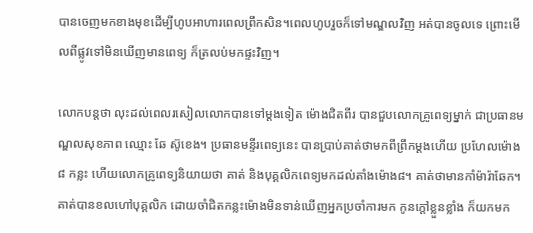បានចេញមកខាងមុខដើម្បីហូបអាហារពេលព្រឹកសិន។ពេលហូបរួចក៏ទៅមណ្ឌលវិញ អត់បានចូលទេ ព្រោះមើលពីផ្លូវទៅមិនឃើញមានពេទ្យ ក៏ត្រលប់មកផ្ទះវិញ។

លោកបន្តថា លុះដល់ពេលរសៀលលោកបានទៅម្តងទៀត ម៉ោងជិតពីរ បានជួបលោកគ្រូពេទ្យម្នាក់ ជាប្រធានមណ្ឌលសុខភាព ឈ្មោះ ឆែ ស៊ូខេង។ ប្រធានមន្ទីរពេទ្យនេះ បានប្រាប់គាត់ថាមកពីព្រឹកម្តងហើយ ប្រហែលម៉ោង៨ កន្លះ ហើយលោកគ្រូពេទ្យនិយាយថា គាត់ និងបុគ្គលិកពេទ្យមកដល់តាំងម៉ោង៨។ គាត់ថាមានកាំម៉ារ៉ាឆែក។គាត់បានខលហៅបុគ្គលិក ដោយចាំជិតកន្លះម៉ោងមិនទាន់ឃើញអ្នកប្រចាំការមក កូនក្តៅខ្លួនខ្លាំង ក៏យកមក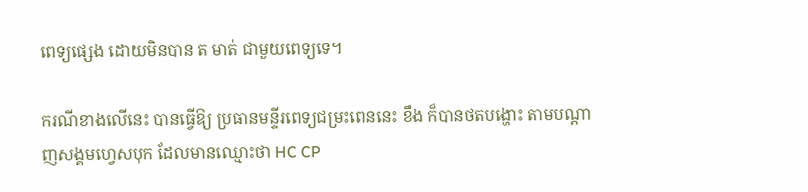ពេទ្យផ្សេង ដោយមិនបាន ត មាត់ ជាមួយពេទ្យទេ។

ករណីខាងលើនេះ បានធ្វើឱ្យ ប្រធានមន្ទីរពេទ្យជម្រះពេននេះ ខឹង ក៏បានថតបង្ហោះ តាមបណ្តាញសង្គមហ្វេសបុក ដែលមានឈ្មោះថា HC CP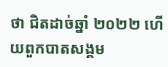ថា ជិតដាច់ឆ្នាំ ២០២២ ហើយពួកបាតសង្គម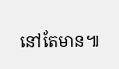នៅតែមាន៕